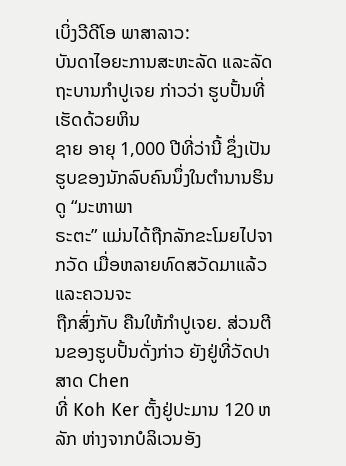ເບິ່ງວີດີໂອ ພາສາລາວ:
ບັນດາໄອຍະການສະຫະລັດ ແລະລັດຖະບານກໍາປູເຈຍ ກ່າວວ່າ ຮູບປັ້ນທີ່ເຮັດດ້ວຍຫິນ
ຊາຍ ອາຍຸ 1,000 ປີທີ່ວ່ານີ້ ຊຶ່ງເປັນຮູບຂອງນັກລົບຄົນນຶ່ງໃນຕໍານານຮິນດູ “ມະຫາພາ
ຣະຕະ” ແມ່ນໄດ້ຖືກລັກຂະໂມຍໄປຈາກວັດ ເມື່ອຫລາຍທົດສວັດມາແລ້ວ ແລະຄວນຈະ
ຖືກສົ່ງກັບ ຄືນໃຫ້ກໍາປູເຈຍ. ສ່ວນຕີນຂອງຮູບປັ້ນດັ່ງກ່າວ ຍັງຢູ່ທີ່ວັດປາສາດ Chen
ທີ່ Koh Ker ຕັ້ງຢູ່ປະມານ 120 ຫລັກ ຫ່າງຈາກບໍລິເວນອັງ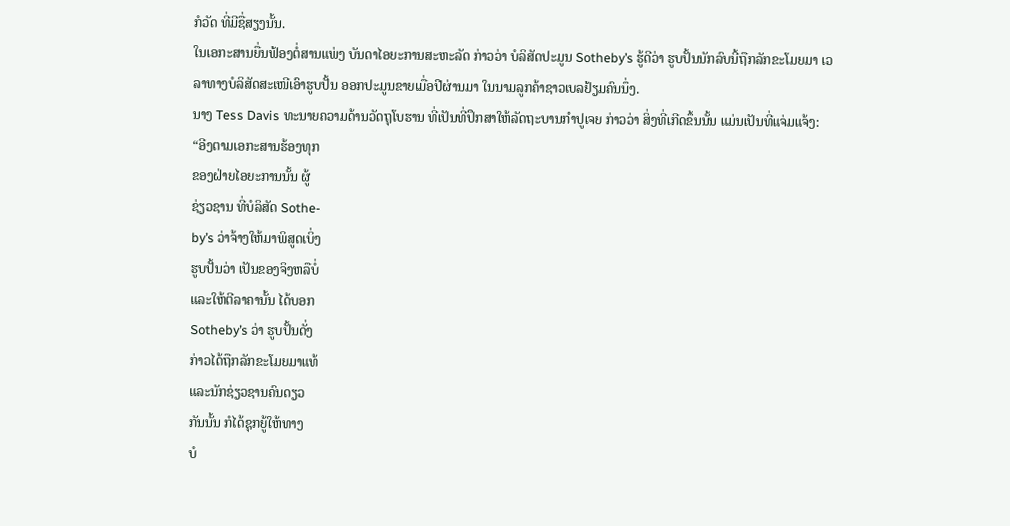ກໍວັດ ທີ່ມີຊື່ສຽງນັ້ນ.
ໃນເອກະສານຍື່ນຟ້ອງຕໍ່ສານແພ່ງ ບັນດາໄອຍະການສະຫະລັດ ກ່າວວ່າ ບໍລິສັດປະມູນ Sotheby’s ຮູ້ດີວ່າ ຮູບປັ້ນນັກລົບນີ້ຖືກລັກຂະໂມຍມາ ເວລາທາງບໍລິສັດສະເໜີເອົາຮູບປັ້ນ ອອກປະມູນຂາຍເມື່ອປີຜ່ານມາ ໃນນາມລູກຄ້າຊາວເບລຢ້ຽມຄົນນຶ່ງ.
ນາງ Tess Davis ທະນາຍຄວາມດ້ານວັດຖຸໂບຮານ ທີ່ເປັນທີ່ປຶກສາໃຫ້ລັດຖະບານກໍາປູເຈຍ ກ່າວວ່າ ສິ່ງທີ່ເກີດຂຶ້ນນັ້ນ ແມ່ນເປັນທີ່ແຈ່ມແຈ້ງ:
“ອີງຕາມເອກະສານຮ້ອງທຸກ
ຂອງຝ່າຍໄອຍະການນັ້ນ ຜູ້
ຊ່ຽວຊານ ທີ່ບໍລິສັດ Sothe-
by’s ວ່າຈ້າງໃຫ້ມາພິສູດເບິ່ງ
ຮູບປັ້ນວ່າ ເປັນຂອງຈິງຫລືບໍ່
ແລະໃຫ້ຕີລາຄານັ້ນ ໄດ້ບອກ
Sotheby’s ວ່າ ຮູບປັ້ນດັ່ງ
ກ່າວໄດ້ຖືກລັກຂະໂມຍມາແທ້
ແລະນັກຊ່ຽວຊານຄົນດຽວ
ກັນນັ້ນ ກໍໄດ້ຊຸກຍູ້ໃຫ້ທາງ
ບໍ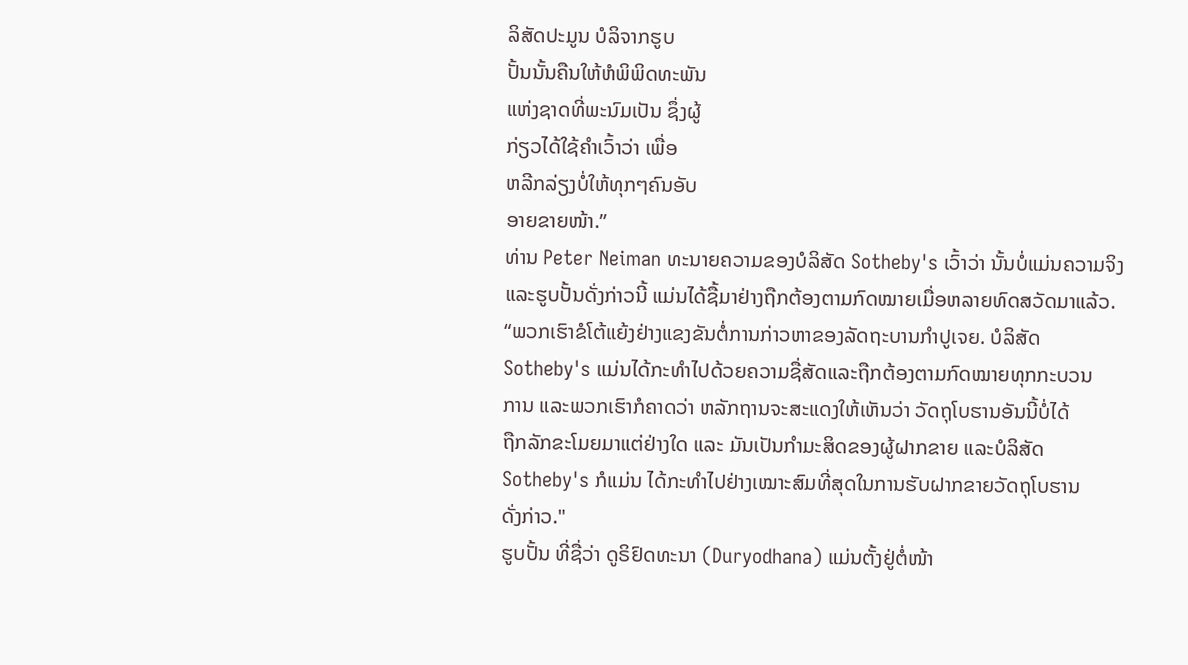ລິສັດປະມູນ ບໍລິຈາກຮູບ
ປັ້ນນັ້ນຄືນໃຫ້ຫໍພິພິດທະພັນ
ແຫ່ງຊາດທີ່ພະນົມເປັນ ຊຶ່ງຜູ້
ກ່ຽວໄດ້ໃຊ້ຄໍາເວົ້າວ່າ ເພື່ອ
ຫລີກລ່ຽງບໍ່ໃຫ້ທຸກໆຄົນອັບ
ອາຍຂາຍໜ້າ.”
ທ່ານ Peter Neiman ທະນາຍຄວາມຂອງບໍລິສັດ Sotheby's ເວົ້າວ່າ ນັ້ນບໍ່ແມ່ນຄວາມຈິງ ແລະຮູບປັ້ນດັ່ງກ່າວນີ້ ແມ່ນໄດ້ຊື້ມາຢ່າງຖືກຕ້ອງຕາມກົດໝາຍເມື່ອຫລາຍທົດສວັດມາແລ້ວ.
“ພວກເຮົາຂໍໂຕ້ແຍ້ງຢ່າງແຂງຂັນຕໍ່ການກ່າວຫາຂອງລັດຖະບານກໍາປູເຈຍ. ບໍລິສັດ
Sotheby's ແມ່ນໄດ້ກະທໍາໄປດ້ວຍຄວາມຊື່ສັດແລະຖືກຕ້ອງຕາມກົດໝາຍທຸກກະບວນ
ການ ແລະພວກເຮົາກໍຄາດວ່າ ຫລັກຖານຈະສະແດງໃຫ້ເຫັນວ່າ ວັດຖຸໂບຮານອັນນີ້ບໍ່ໄດ້
ຖືກລັກຂະໂມຍມາແຕ່ຢ່າງໃດ ແລະ ມັນເປັນກໍາມະສິດຂອງຜູ້ຝາກຂາຍ ແລະບໍລິສັດ
Sotheby's ກໍແມ່ນ ໄດ້ກະທໍາໄປຢ່າງເໝາະສົມທີ່ສຸດໃນການຮັບຝາກຂາຍວັດຖຸໂບຮານ
ດັ່ງກ່າວ."
ຮູບປັ້ນ ທີ່ຊື່ວ່າ ດູຣິຢົດທະນາ (Duryodhana) ແມ່ນຕັ້ງຢູ່ຕໍ່ໜ້າ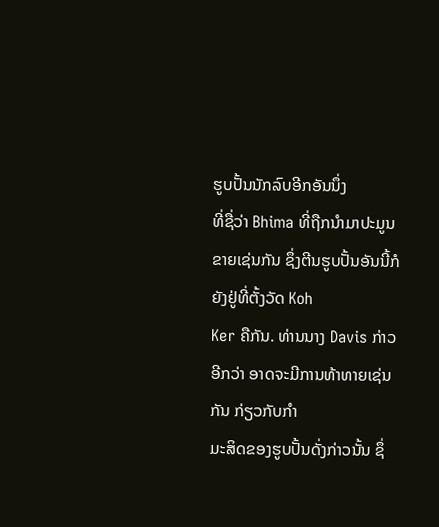ຮູບປັ້ນນັກລົບອີກອັນນຶ່ງ
ທີ່ຊື່ວ່າ Bhima ທີ່ຖືກນໍາມາປະມູນຂາຍເຊ່ນກັນ ຊຶ່ງຕີນຮູບປັ້ນອັນນີ້ກໍຍັງຢູ່ທີ່ຕັ້ງວັດ Koh
Ker ຄືກັນ. ທ່ານນາງ Davis ກ່າວອີກວ່າ ອາດຈະມີການທ້າທາຍເຊ່ນກັນ ກ່ຽວກັບກໍາ
ມະສິດຂອງຮູບປັ້ນດັ່ງກ່າວນັ້ນ ຊຶ່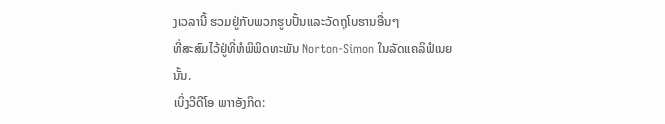ງເວລານີ້ ຮວມຢູ່ກັບພວກຮູບປັ້ນແລະວັດຖຸໂບຮານອື່ນໆ
ທີ່ສະສົມໄວ້ຢູ່ທີ່ຫໍພິພິດທະພັນ Norton-Simon ໃນລັດແຄລິຟໍເນຍນັ້ນ.
ເບິ່ງວີດີໂອ ພາາອັງກິດ: